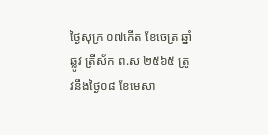ថ្ងៃសុក្រ ០៧កើត ខែចេត្រ ឆ្នាំឆ្លូវ ត្រីស័ក ព.ស ២៥៦៥ ត្រូវនឹងថ្ងៃ០៨ ខែមេសា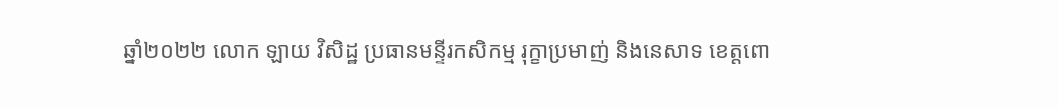ឆ្នាំ២០២២ លោក ឡាយ វិសិដ្ឋ ប្រធានមន្ទីរកសិកម្ម រុក្ខាប្រមាញ់ និងនេសាទ ខេត្តពោ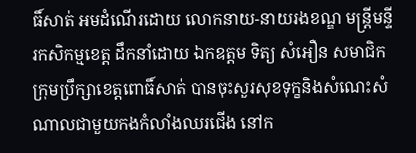ធិ៍សាត់ អមដំណើរដោយ លោកនាយ-នាយរងខណ្ឌ មន្ដ្រីមន្ទីរកសិកម្មខេត្ត ដឹកនាំដោយ ឯកឧត្តម ទិត្យ សំអឿន សមាជិកក្រុមប្រឹក្សាខេត្ដពោធិ៍សាត់ បានចុះសួរសុខទុក្ខនិងសំណេះសំណាលជាមួយកងកំលាំងឈរជេីង នៅក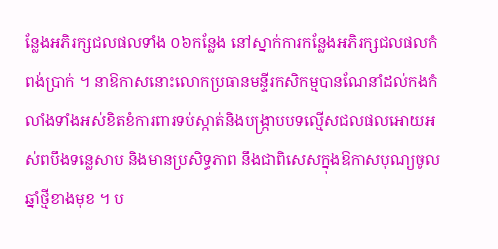ន្លែងអភិរក្សជលផលទាំង ០៦កន្លែង នៅស្នាក់ការកន្លែងអភិរក្សជលផលកំពង់ប្រាក់ ។ នាឱកាសនោះលោកប្រធានមន្ទីរកសិកម្មបានណែនាំដល់កងកំលាំងទាំងអស់ខិតខំការពារទប់ស្កាត់និងបង្រ្កាបបទល្មើសជលផលអោយអស់ពបឹងទន្លេសាប និងមានប្រសិទ្ធភាព នឹងជាពិសេសក្នុងឱកាសបុណ្យចូលឆ្នាំថ្មីខាងមុខ ។ ប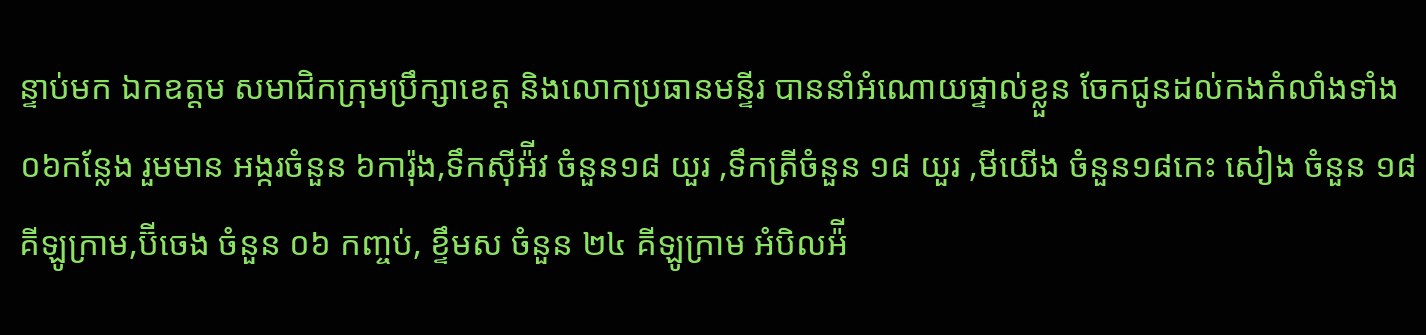ន្ទាប់មក ឯកឧត្តម សមាជិកក្រុមប្រឹក្សាខេត្ដ និងលោកប្រធានមន្ទីរ បាននាំអំណោយផ្ទាល់ខ្លួន ចែកជូនដល់កងកំលាំងទាំង០៦កន្លែង រួមមាន អង្ករចំនួន ៦ការ៉ុង,ទឹកស៊ីអ៉ីវ ចំនួន១៨ យួរ ,ទឹកត្រីចំនួន ១៨ យួរ ,មីយើង ចំនួន១៨កេះ សៀង ចំនួន ១៨ គីឡូក្រាម,ប៊ីចេង ចំនួន ០៦ កញ្ចប់, ខ្ទឹមស ចំនួន ២៤ គីឡូក្រាម អំបិលអ៉ី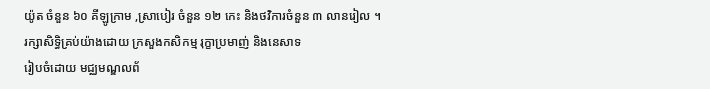យ៉ូត ចំនួន ៦០ គីឡូក្រាម ,ស្រាបៀរ ចំនួន ១២ កេះ និងថវិការចំនួន ៣ លានរៀល ។
រក្សាសិទិ្ធគ្រប់យ៉ាងដោយ ក្រសួងកសិកម្ម រុក្ខាប្រមាញ់ និងនេសាទ
រៀបចំដោយ មជ្ឈមណ្ឌលព័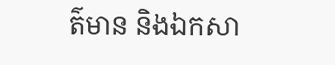ត៌មាន និងឯកសា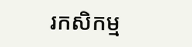រកសិកម្ម